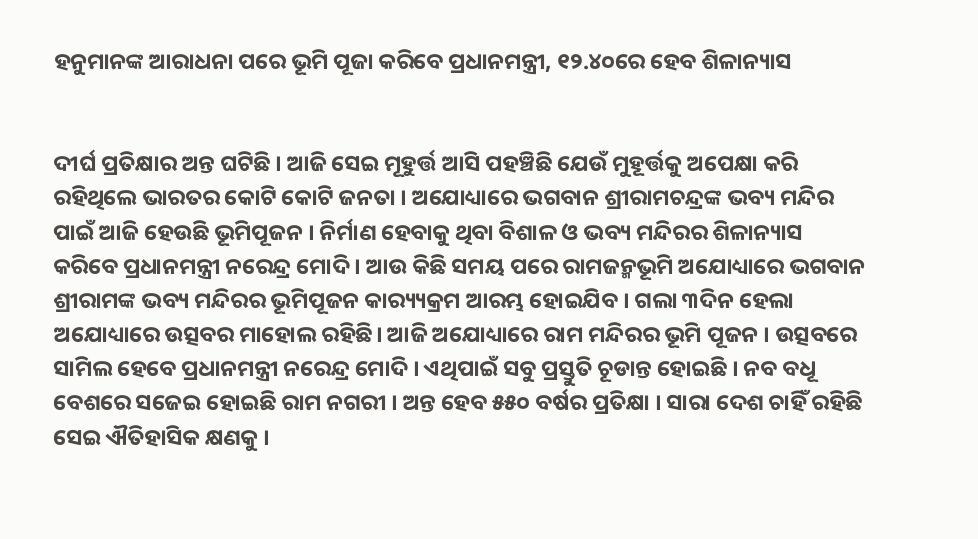ହନୁମାନଙ୍କ ଆରାଧନା ପରେ ଭୂମି ପୂଜା କରିବେ ପ୍ରଧାନମନ୍ତ୍ରୀ, ୧୨.୪୦ରେ ହେବ ଶିଳାନ୍ୟାସ


ଦୀର୍ଘ ପ୍ରତିକ୍ଷାର ଅନ୍ତ ଘଟିଛି । ଆଜି ସେଇ ମୂହୁର୍ତ୍ତ ଆସି ପହଞ୍ଚିଛି ଯେଉଁ ମୁହୂର୍ତ୍ତକୁ ଅପେକ୍ଷା କରି ରହିଥିଲେ ଭାରତର କୋଟି କୋଟି ଜନତା । ଅଯୋଧ୍ୟାରେ ଭଗବାନ ଶ୍ରୀରାମଚନ୍ଦ୍ରଙ୍କ ଭବ୍ୟ ମନ୍ଦିର ପାଇଁ ଆଜି ହେଉଛି ଭୂମିପୂଜନ । ନିର୍ମାଣ ହେବାକୁ ଥିବା ବିଶାଳ ଓ ଭବ୍ୟ ମନ୍ଦିରର ଶିଳାନ୍ୟାସ କରିବେ ପ୍ରଧାନମନ୍ତ୍ରୀ ନରେନ୍ଦ୍ର ମୋଦି । ଆଉ କିଛି ସମୟ ପରେ ରାମଜନ୍ମଭୂମି ଅଯୋଧ୍ୟାରେ ଭଗବାନ ଶ୍ରୀରାମଙ୍କ ଭବ୍ୟ ମନ୍ଦିରର ଭୂମିପୂଜନ କାର‌୍ୟ୍ୟକ୍ରମ ଆରମ୍ଭ ହୋଇଯିବ । ଗଲା ୩ଦିନ ହେଲା ଅଯୋଧ୍ୟାରେ ଉତ୍ସବର ମାହୋଲ ରହିଛି। ଆଜି ଅଯୋଧ୍ୟାରେ ରାମ ମନ୍ଦିରର ଭୂମି ପୂଜନ । ଉତ୍ସବରେ ସାମିଲ ହେବେ ପ୍ରଧାନମନ୍ତ୍ରୀ ନରେନ୍ଦ୍ର ମୋଦି । ଏଥିପାଇଁ ସବୁ ପ୍ରସ୍ତୁତି ଚୂଡାନ୍ତ ହୋଇଛି । ନବ ବଧୂ ବେଶରେ ସଜେଇ ହୋଇଛି ରାମ ନଗରୀ । ଅନ୍ତ ହେବ ୫୫୦ ବର୍ଷର ପ୍ରତିକ୍ଷା । ସାରା ଦେଶ ଚାହିଁ ରହିଛି ସେଇ ଐତିହାସିକ କ୍ଷଣକୁ ।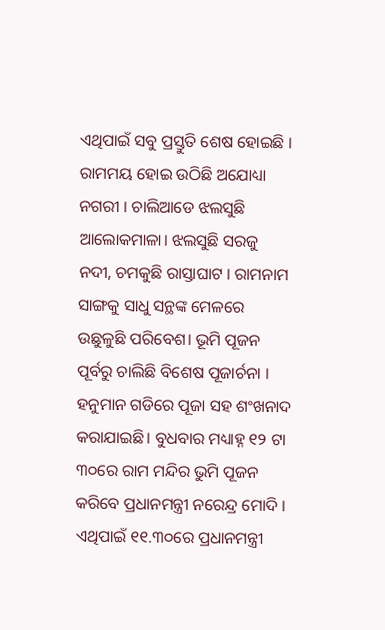ଏଥିପାଇଁ ସବୁ ପ୍ରସ୍ତୁତି ଶେଷ ହୋଇଛି । ରାମମୟ ହୋଇ ଉଠିଛି ଅଯୋଧ୍ୟା ନଗରୀ । ଚାଲିଆଡେ ଝଲସୁଛି ଆଲୋକମାଳା। ଝଲସୁଛି ସରଜୁ ନଦୀ, ଚମକୁଛି ରାସ୍ତାଘାଟ । ରାମନାମ ସାଙ୍ଗକୁ ସାଧୁ ସନ୍ଥଙ୍କ ମେଳରେ ଉଛୁଳୁଛି ପରିବେଶ। ଭୂମି ପୂଜନ ପୂର୍ବରୁ ଚାଲିଛି ବିଶେଷ ପୂଜାର୍ଚନା । ହନୁମାନ ଗଡିରେ ପୂଜା ସହ ଶଂଖନାଦ କରାଯାଇଛି। ବୁଧବାର ମଧ୍ୟାହ୍ନ ୧୨ ଟା ୩୦ରେ ରାମ ମନ୍ଦିର ଭୁମି ପୂଜନ କରିବେ ପ୍ରଧାନମନ୍ତ୍ରୀ ନରେନ୍ଦ୍ର ମୋଦି । ଏଥିପାଇଁ ୧୧.୩୦ରେ ପ୍ରଧାନମନ୍ତ୍ରୀ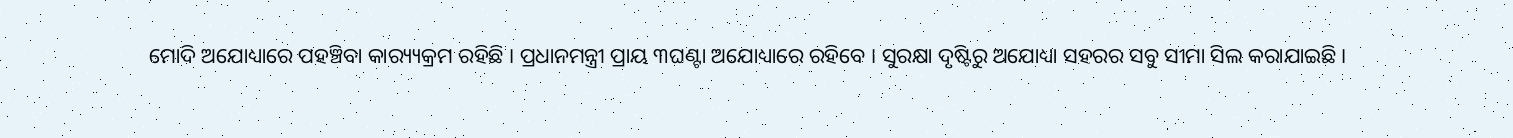ମୋଦି ଅଯୋଧ୍ୟାରେ ପହଞ୍ଚିବା କାର‌୍ୟ୍ୟକ୍ରମ ରହିଛି । ପ୍ରଧାନମନ୍ତ୍ରୀ ପ୍ରାୟ ୩ଘଣ୍ଟା ଅଯୋଧ୍ୟାରେ ରହିବେ । ସୁରକ୍ଷା ଦୃଷ୍ଟିରୁ ଅଯୋଧ୍ୟା ସହରର ସବୁ ସୀମା ସିଲ କରାଯାଇଛି।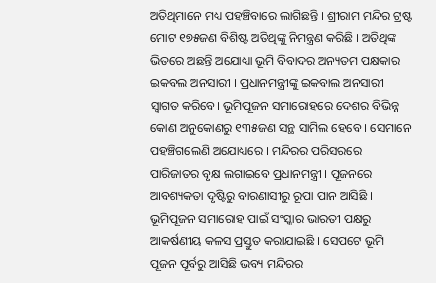ଅତିଥିମାନେ ମଧ୍ୟ ପହଞ୍ଚିବାରେ ଲାଗିଛନ୍ତି । ଶ୍ରୀରାମ ମନ୍ଦିର ଟ୍ରଷ୍ଟ ମୋଟ ୧୭୫ଜଣ ବିଶିଷ୍ଟ ଅତିଥିଙ୍କୁ ନିମନ୍ତ୍ରଣ କରିଛି । ଅତିଥିଙ୍କ ଭିତରେ ଅଛନ୍ତି ଅଯୋଧ୍ୟା ଭୂମି ବିବାଦର ଅନ୍ୟତମ ପକ୍ଷକାର ଇକବଲ ଅନସାରୀ । ପ୍ରଧାନମନ୍ତ୍ରୀଙ୍କୁ ଇକବାଲ ଅନସାରୀ ସ୍ବାଗତ କରିବେ। ଭୂମିପୂଜନ ସମାରୋହରେ ଦେଶର ବିଭିନ୍ନ କୋଣ ଅନୁକୋଣରୁ ୧୩୫ଜଣ ସନ୍ଥ ସାମିଲ ହେବେ । ସେମାନେ ପହଞ୍ଚିଗଲେଣି ଅଯୋଧ୍ୟରେ । ମନ୍ଦିରର ପରିସରରେ ପାରିଜାତର ବୃକ୍ଷ ଲଗାଇବେ ପ୍ରଧାନମନ୍ତ୍ରୀ । ପୂଜନରେ ଆବଶ୍ୟକତା ଦୃଷ୍ଟିରୁ ବାରଣାସୀରୁ ରୂପା ପାନ ଆସିଛି । ଭୂମିପୂଜନ ସମାରୋହ ପାଇଁ ସଂସ୍କାର ଭାରତୀ ପକ୍ଷରୁ ଆକର୍ଷଣୀୟ କଳସ ପ୍ରସ୍ତୁତ କରାଯାଇଛି । ସେପଟେ ଭୂମି ପୂଜନ ପୂର୍ବରୁ ଆସିଛି ଭବ୍ୟ ମନ୍ଦିରର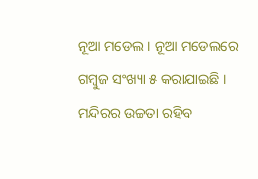ନୂଆ ମଡେଲ । ନୂଆ ମଡେଲରେ ଗମ୍ବୁଜ ସଂଖ୍ୟା ୫ କରାଯାଇଛି । ମନ୍ଦିରର ଉଚ୍ଚତା ରହିବ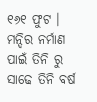୧୬୧ ଫୁଟ । ମନ୍ଦିର ନର୍ମାଣ ପାଇଁ ତିନି ରୁ ସାଢେ ତିନି ବର୍ଷ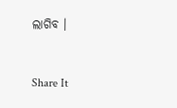ଲାଗିବ ।


Share It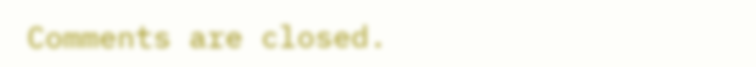Comments are closed.